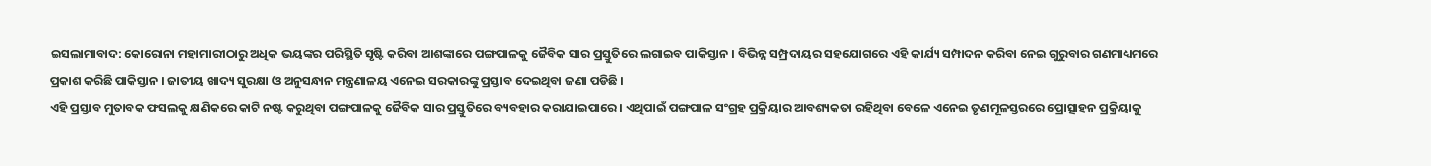ଇସଲାମାବାଦ: କୋରୋନା ମହାମାରୀଠାରୁ ଅଧିକ ଭୟଙ୍କର ପରିସ୍ଥିତି ସୃଷ୍ଟି କରିବା ଆଶଙ୍କାରେ ପଙ୍ଗପାଳକୁ ଜୈବିକ ସାର ପ୍ରସ୍ତୁତିରେ ଲଗାଇବ ପାକିସ୍ତାନ । ବିଭିନ୍ନ ସମ୍ପ୍ରଦାୟର ସହଯୋଗରେ ଏହି କାର୍ଯ୍ୟ ସମ୍ପାଦନ କରିବା ନେଇ ଗୁରୁବାର ଗଣମାଧ୍ୟମରେ ପ୍ରକାଶ କରିଛି ପାକିସ୍ତାନ । ଜାତୀୟ ଖାଦ୍ୟ ସୁରକ୍ଷା ଓ ଅନୁସନ୍ଧାନ ମନ୍ତ୍ରଣାଳୟ ଏନେଇ ସରକାରଙ୍କୁ ପ୍ରସ୍ତାବ ଦେଇଥିବା ଜଣା ପଡିଛି ।
ଏହି ପ୍ରସ୍ତାବ ମୁତାବକ ଫସଲକୁ କ୍ଷଣିକରେ କାଟି ନଷ୍ଟ କରୁଥିବା ପଙ୍ଗପାଳକୁ ଜୈବିକ ସାର ପ୍ରସ୍ତୁତିରେ ବ୍ୟବହାର କରାଯାଇପାରେ । ଏଥିପାଇଁ ପଙ୍ଗପାଳ ସଂଗ୍ରହ ପ୍ରକ୍ରିୟାର ଆବଶ୍ୟକତା ରହିଥିବା ବେଳେ ଏନେଇ ତୃଣମୂଳସ୍ତରରେ ପ୍ରୋତ୍ସାହନ ପ୍ରକ୍ରିୟାକୁ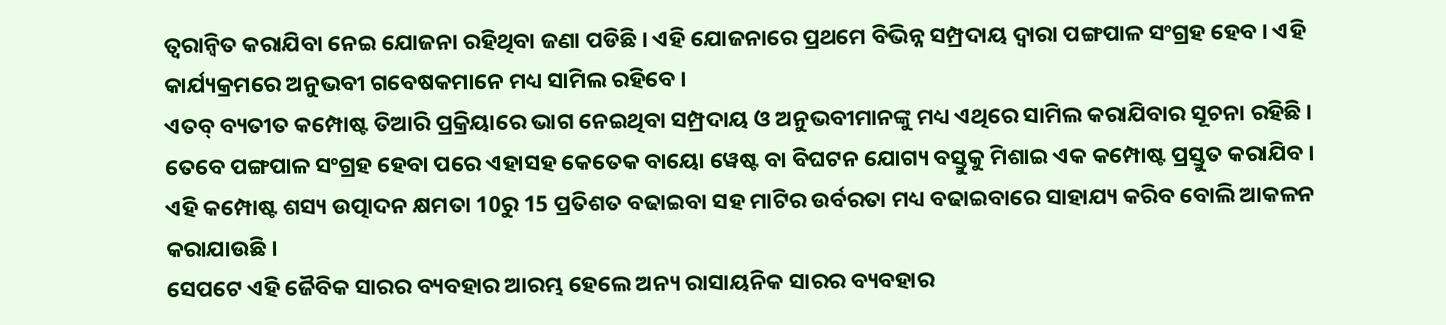ତ୍ବରାନ୍ବିତ କରାଯିବା ନେଇ ଯୋଜନା ରହିଥିବା ଜଣା ପଡିଛି । ଏହି ଯୋଜନାରେ ପ୍ରଥମେ ବିଭିନ୍ନ ସମ୍ପ୍ରଦାୟ ଦ୍ବାରା ପଙ୍ଗପାଳ ସଂଗ୍ରହ ହେବ । ଏହି କାର୍ଯ୍ୟକ୍ରମରେ ଅନୁଭବୀ ଗବେଷକମାନେ ମଧ୍ୟ ସାମିଲ ରହିବେ ।
ଏତବ୍ ବ୍ୟତୀତ କମ୍ପୋଷ୍ଟ ତିଆରି ପ୍ରକ୍ରିୟାରେ ଭାଗ ନେଇଥିବା ସମ୍ପ୍ରଦାୟ ଓ ଅନୁଭବୀମାନଙ୍କୁ ମଧ୍ୟ ଏଥିରେ ସାମିଲ କରାଯିବାର ସୂଚନା ରହିଛି । ତେବେ ପଙ୍ଗପାଳ ସଂଗ୍ରହ ହେବା ପରେ ଏହାସହ କେତେକ ବାୟୋ ୱେଷ୍ଟ ବା ବିଘଟନ ଯୋଗ୍ୟ ବସ୍ତୁକୁ ମିଶାଇ ଏକ କମ୍ପୋଷ୍ଟ ପ୍ରସ୍ତୁତ କରାଯିବ । ଏହି କମ୍ପୋଷ୍ଟ ଶସ୍ୟ ଉତ୍ପାଦନ କ୍ଷମତା 10ରୁ 15 ପ୍ରତିଶତ ବଢାଇବା ସହ ମାଟିର ଉର୍ବରତା ମଧ୍ୟ ବଢାଇବାରେ ସାହାଯ୍ୟ କରିବ ବୋଲି ଆକଳନ କରାଯାଉଛି ।
ସେପଟେ ଏହି ଜୈବିକ ସାରର ବ୍ୟବହାର ଆରମ୍ଭ ହେଲେ ଅନ୍ୟ ରାସାୟନିକ ସାରର ବ୍ୟବହାର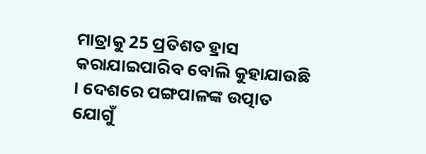ମାତ୍ରାକୁ 25 ପ୍ରତିଶତ ହ୍ରାସ କରାଯାଇପାରିବ ବୋଲି କୁହାଯାଉଛି । ଦେଶରେ ପଙ୍ଗପାଳଙ୍କ ଉତ୍ପାତ ଯୋଗୁଁ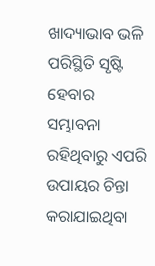ଖାଦ୍ୟାଭାବ ଭଳି ପରିସ୍ଥିତି ସୃଷ୍ଟି ହେବାର ସମ୍ଭାବନା ରହିଥିବାରୁ ଏପରି ଉପାୟର ଚିନ୍ତା କରାଯାଇଥିବା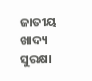ଜାତୀୟ ଖାଦ୍ୟ ସୁରକ୍ଷା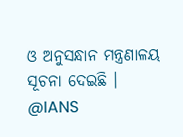ଓ ଅନୁସନ୍ଧାନ ମନ୍ତ୍ରଣାଳୟ ସୂଚନା ଦେଇଛି ।
@IANS